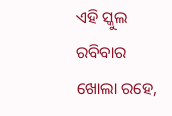ଏହି ସ୍କୁଲ ରବିବାର ଖୋଲା ରହ‌େ,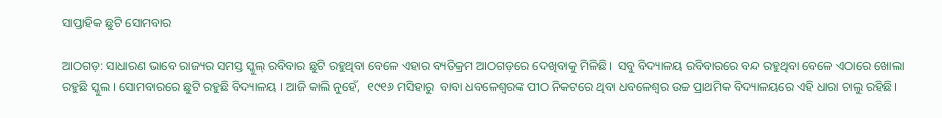ସାପ୍ତାହିକ ଛୁଟି ସୋମବାର

ଆଠଗଡ଼: ସାଧାରଣ ଭାବେ ରାଜ୍ୟର ସମସ୍ତ ସ୍କୁଲ୍ ରବିବାର ଛୁଟି ରହୁଥିବା ବେଳେ ଏହାର ବ୍ୟତିକ୍ରମ ଆଠଗଡ଼ରେ ଦେଖିବାକୁ ମିଳିଛି।  ସବୁ ବିଦ୍ୟାଳୟ ରବିବାରରେ ବନ୍ଦ ରହୁଥିବା ବେଳେ ଏଠାରେ ଖୋଲା ରହୁଛି ସ୍କୁଲ । ସୋମବାରରେ ଛୁଟି ରହୁଛି ବିଦ୍ୟାଳୟ । ଆଜି କାଲି ନୁହେଁ,  ୧୯୧୬ ମସିହାରୁ  ବାବା ଧବଳେଶ୍ୱରଙ୍କ ପୀଠ ନିକଟରେ ଥିବା ଧବଳେଶ୍ୱର ଉଚ୍ଚ ପ୍ରାଥମିକ ବିଦ୍ୟାଳୟରେ ଏହି ଧାରା ଚାଲୁ ରହିଛି।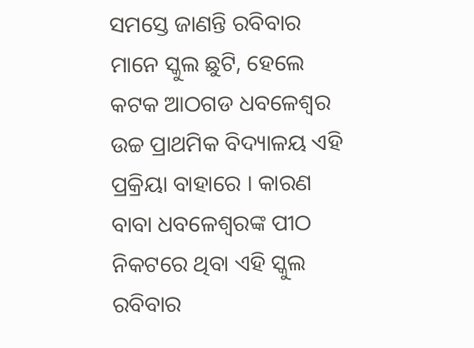ସମସ୍ତେ ଜାଣନ୍ତି ରବିବାର ମାନେ ସ୍କୁଲ ଛୁଟି, ହେଲେ କଟକ ଆଠଗଡ ଧବଳେଶ୍ୱର ଉଚ୍ଚ ପ୍ରାଥମିକ ବିଦ୍ୟାଳୟ ଏହି ପ୍ରକ୍ରିୟା ବାହାରେ । କାରଣ ବାବା ଧବଳେଶ୍ୱରଙ୍କ ପୀଠ ନିକଟରେ ଥିବା ଏହି ସ୍କୁଲ ରବିବାର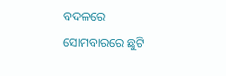ବଦଳରେ ସୋମବାରରେ ଛୁଟି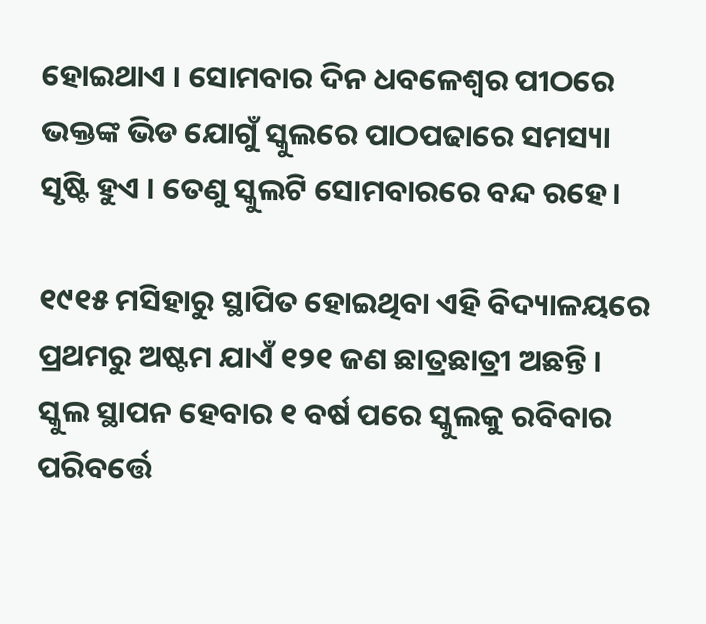ହୋଇଥାଏ । ସୋମବାର ଦିନ ଧବଳେଶ୍ୱର ପୀଠରେ ଭକ୍ତଙ୍କ ଭିଡ ଯୋଗୁଁ ସ୍କୁଲରେ ପାଠପଢାରେ ସମସ୍ୟା ସୃଷ୍ଟି ହୁଏ । ତେଣୁ ସ୍କୁଲଟି ସୋମବାରରେ ବନ୍ଦ ରହେ।

୧୯୧୫ ମସିହାରୁ ସ୍ଥାପିତ ହୋଇଥିବା ଏହି ବିଦ୍ୟାଳୟରେ ପ୍ରଥମରୁ ଅଷ୍ଟମ ଯାଏଁ ୧୨୧ ଜଣ ଛାତ୍ରଛାତ୍ରୀ ଅଛନ୍ତି । ସ୍କୁଲ ସ୍ଥାପନ ହେବାର ୧ ବର୍ଷ ପରେ ସ୍କୁଲକୁ ରବିବାର ପରିବର୍ତ୍ତେ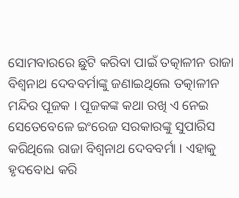ସୋମବାରରେ ଛୁଟି କରିବା ପାଇଁ ତତ୍କାଳୀନ ରାଜା ବିଶ୍ୱନାଥ ଦେବବର୍ମାଙ୍କୁ ଜଣାଇଥିଲେ ତତ୍କାଳୀନ ମନ୍ଦିର ପୂଜକ । ପୂଜକଙ୍କ କଥା ରଖି ଏ ନେଇ ସେତେବେଳେ ଇଂରେଜ ସରକାରଙ୍କୁ ସୁପାରିସ କରିଥିଲେ ରାଜା ବିଶ୍ୱନାଥ ଦେବବର୍ମା । ଏହାକୁ ହୃଦବୋଧ କରି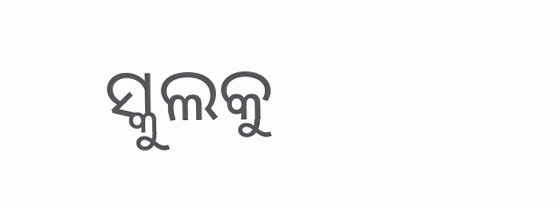ସ୍କୁଲକୁ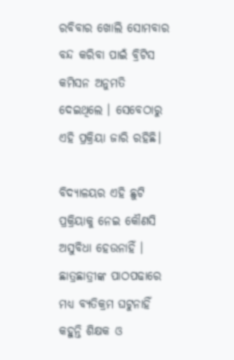ରବିବାର ଖୋଲି ସୋମବାର ବନ୍ଦ କରିବା ପାଇଁ ବ୍ରିଟିସ କମିସନ ଅନୁମତି ଦେଇଥିଲେ । ସେବେଠାରୁ ଏହି ପ୍ରକ୍ରିୟା ଜାରି ରହିଛି।

ବିଦ୍ୟାଳୟର ଏହି ଛୁଟି ପ୍ରକ୍ରିୟାକୁ ନେଇ କୌଣସି ଅସୁବିଧା ହେଉନାହିଁ । ଛାତ୍ରଛାତ୍ରୀଙ୍କ ପାଠପଢାରେ ମଧ୍ୟ ବ୍ୟତିକ୍ରମ ଘଟୁନାହିଁ କହୁନ୍ତି ଶିକ୍ଷକ ଓ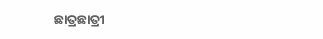ଛାତ୍ରଛାତ୍ରୀ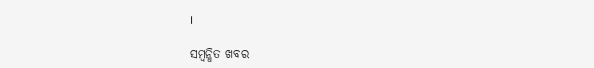।

ସମ୍ବନ୍ଧିତ ଖବର